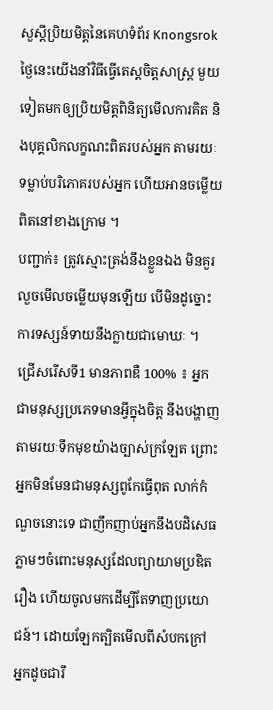សួស្តីប្រិយមិត្តនៃគេហទំព័រ Knongsrok ថ្ងៃនេះយើងនាំវិធីធ្វើតេស្តចិត្តសាស្ត្រ មួយទៀតមកឲ្យប្រិយមិត្តពិនិត្យមើលការគិត និងបុគ្គលិកលក្ខណះពិតរបស់អ្នក តាមរយៈទម្លាប់បរិភោគរបស់អ្នក ហើយអានចម្លើយពិតនៅខាងក្រោម ។
បញ្ជាក់៖ ត្រូវស្មោះត្រង់នឹងខ្លួនឯង មិនគួរលួចមើលចម្លើយមុនឡើយ បើមិនដូច្នោះការទស្សន៍ទាយនឹងក្លាយជាមោឃៈ ។
ជ្រើសរើសទី1 មានភាពឌឺ 100% ៖ អ្នកជាមនុស្សប្រភេទមានអ្វីក្នុងចិត្ត នឹងបង្ហាញតាមរយៈទឹកមុខយ៉ាងច្បាស់ក្រឡែត ព្រោះអ្នកមិនមែនជាមនុស្សពូកែធ្វើពុត លាក់កំណួចនោះទេ ជាញឹកញាប់អ្នកនឹងបដិសេធភ្លាមៗចំពោះមនុស្សដែលព្យាយាមប្រឌិតរឿង ហើយចូលមកដើម្បីតែទាញប្រយោជន៍។ ដោយឡែកត្បិតមើលពីសំបកក្រៅអ្នកដូចជារឹ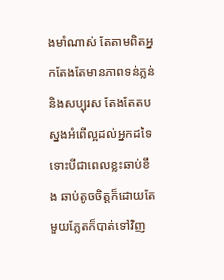ងមាំណាស់ តែតាមពិតអ្នកតែងតែមានភាពទន់ភ្លន់និងសប្បុរស តែងតែតបស្នងអំពើល្អដល់អ្នកដទៃ ទោះបីជាពេលខ្លះឆាប់ខឹង ឆាប់តូចចិត្តក៏ដោយតែមួយភ្លែតក៏បាត់ទៅវិញ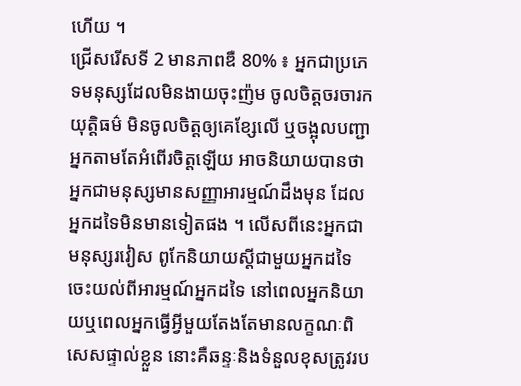ហើយ ។
ជ្រើសរើសទី 2 មានភាពឌឺ 80% ៖ អ្នកជាប្រភេទមនុស្សដែលមិនងាយចុះញ៉ម ចូលចិត្តចរចារកយុត្តិធម៌ មិនចូលចិត្តឲ្យគេខ្សែលើ ឬចង្អុលបញ្ជាអ្នកតាមតែអំពើរចិត្តឡើយ អាចនិយាយបានថាអ្នកជាមនុស្សមានសញ្ញាអារម្មណ៍ដឹងមុន ដែលអ្នកដទៃមិនមានទៀតផង ។ លើសពីនេះអ្នកជាមនុស្សរវៀស ពូកែនិយាយស្តីជាមួយអ្នកដទៃ ចេះយល់ពីអារម្មណ៍អ្នកដទៃ នៅពេលអ្នកនិយាយឬពេលអ្នកធ្វើអ្វីមួយតែងតែមានលក្ខណៈពិសេសផ្ទាល់ខ្លួន នោះគឺឆន្ទៈនិងទំនួលខុសត្រូវរប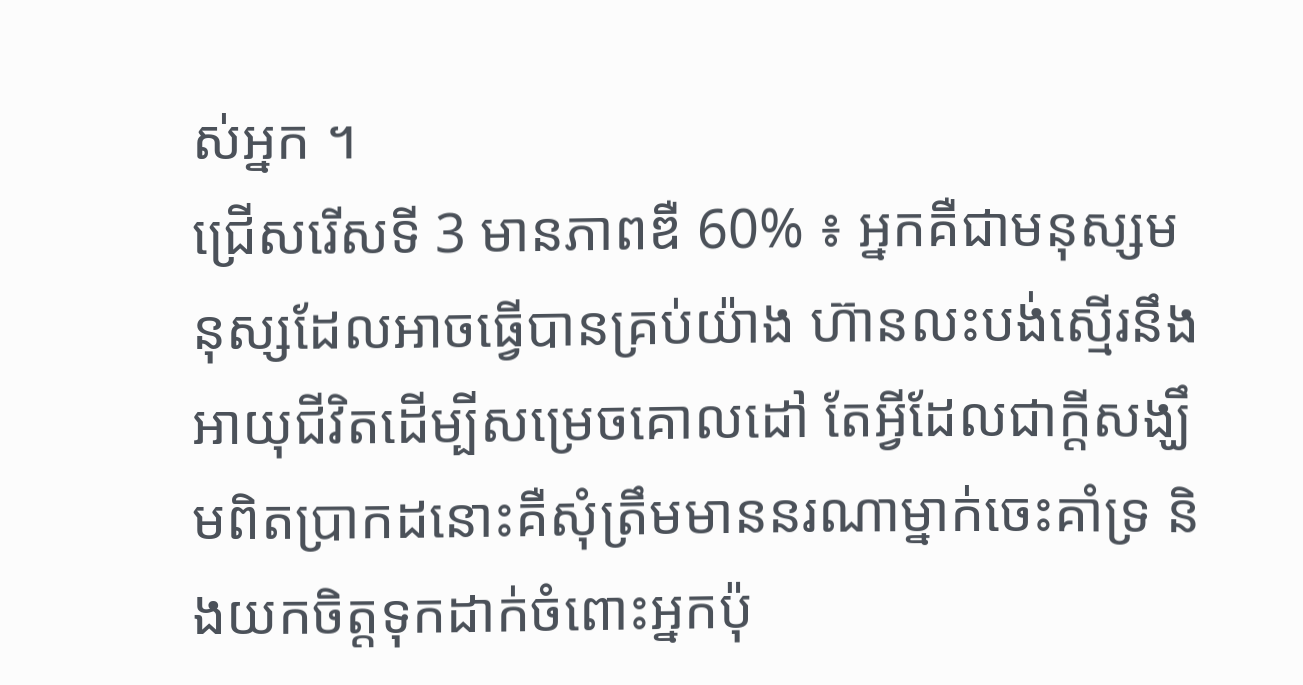ស់អ្នក ។
ជ្រើសរើសទី 3 មានភាពឌឺ 60% ៖ អ្នកគឺជាមនុស្សមនុស្សដែលអាចធ្វើបានគ្រប់យ៉ាង ហ៊ានលះបង់ស្មើរនឹងអាយុជីវិតដើម្បីសម្រេចគោលដៅ តែអ្វីដែលជាក្តីសង្ឃឹមពិតប្រាកដនោះគឺសុំត្រឹមមាននរណាម្នាក់ចេះគាំទ្រ និងយកចិត្តទុកដាក់ចំពោះអ្នកប៉ុ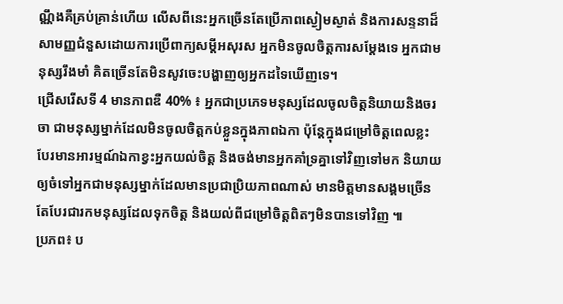ណ្ណឹងគឺគ្រប់គ្រាន់ហើយ លើសពីនេះអ្នកច្រើនតែប្រើភាពស្ងៀមស្ងាត់ និងការសន្ទនាដ៏សាមញ្ញជំនួសដោយការប្រើពាក្យសម្តីអសុរស អ្នកមិនចូលចិត្តការសម្ដែងទេ អ្នកជាមនុស្សរឹងមាំ គិតច្រើនតែមិនសូវចេះបង្ហាញឲ្យអ្នកដទៃឃើញទេ។
ជ្រើសរើសទី 4 មានភាពឌឺ 40% ៖ អ្នកជាប្រភេទមនុស្សដែលចូលចិត្តនិយាយនិងចរចា ជាមនុស្សម្នាក់ដែលមិនចូលចិត្តកប់ខ្លួនក្នុងភាពឯកា ប៉ុន្តែក្នុងជម្រៅចិត្តពេលខ្លះបែរមានអារម្មណ៍ឯកាខ្វះអ្នកយល់ចិត្ត និងចង់មានអ្នកគាំទ្រគ្នាទៅវិញទៅមក និយាយឲ្យចំទៅអ្នកជាមនុស្សម្នាក់ដែលមានប្រជាប្រិយភាពណាស់ មានមិត្តមានសង្គមច្រើនតែបែរជារកមនុស្សដែលទុកចិត្ត និងយល់ពីជម្រៅចិត្តពិតៗមិនបានទៅវិញ ៕
ប្រភព៖ ប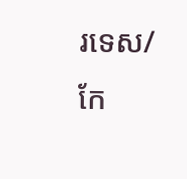រទេស/ កែ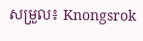សម្រួល៖ Knongsrok